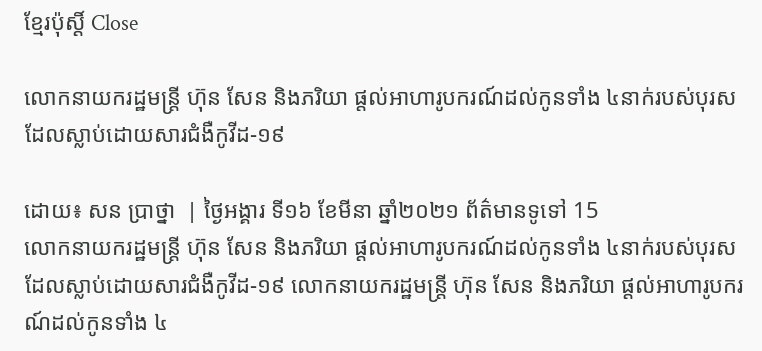ខ្មែរប៉ុស្ដិ៍ Close

លោកនាយករដ្ឋមន្រ្ដី ហ៊ុន សែន និងភរិយា ផ្តល់អាហារូបករណ៍ដល់កូនទាំង ៤នាក់របស់បុរសដែលស្លាប់ដោយសារជំងឺកូវីដ-១៩

ដោយ៖ សន ប្រាថ្នា  | ថ្ងៃអង្គារ ទី១៦ ខែមីនា ឆ្នាំ២០២១ ព័ត៌មានទូទៅ 15
លោកនាយករដ្ឋមន្រ្ដី ហ៊ុន សែន និងភរិយា ផ្តល់អាហារូបករណ៍ដល់កូនទាំង ៤នាក់របស់បុរសដែលស្លាប់ដោយសារជំងឺកូវីដ-១៩ លោកនាយករដ្ឋមន្រ្ដី ហ៊ុន សែន និងភរិយា ផ្តល់អាហារូបករណ៍ដល់កូនទាំង ៤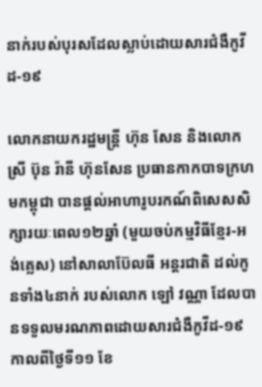នាក់របស់បុរសដែលស្លាប់ដោយសារជំងឺកូវីដ-១៩

លោកនាយករដ្ឋមន្រ្ដី ហ៊ុន សែន និងលោកស្រី ប៊ុន រ៉ានី ហ៊ុនសែន ប្រធានកាកបាទក្រហមកម្ពុជា បានផ្តល់អាហារូបរកណ៍ពិសេសសិក្សារយៈពេល១២ឆ្នាំ (មួយចប់កម្មវិធីខ្មែរ-អង់គ្លេស) នៅសាលាប៊ែលធី អន្តរជាតិ ដល់កូនទាំង៤នាក់ របស់លោក ឡៅ វណ្ណា ដែលបានទទួលមរណភាពដោយសារជំងឺកូវីដ-១៩ កាលពីថ្ងៃទី១១ ខែ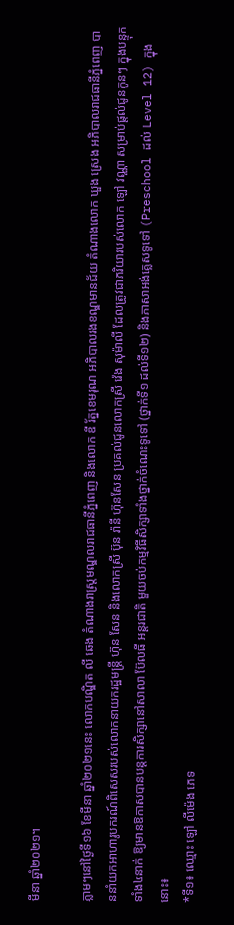មីនា ឆ្នាំ២០២១។

ភ្លាមៗនៅថ្ងៃទី១៦ ខែមីនា ឆ្នាំ២០២១នេះ លោកបណ្ឌិត លី ឆេង តំណាងរាស្ត្រមណ្ឌលរាជធានីភ្នំពេញ និងលោក ឌី រ័ត្នខេមរុណ អភិបាលរងខណ្ឌមានជ័យ តំណាងលោក ឃួង ស្រេង អភិបាលរាជធានីភ្នំពេញ បាននាំយកអាហារូបករណ៍ពិសេសរបស់លោកនាយករដ្ឋមន្រ្ដី ហ៊ុន សែន និងលោកស្រី ប៊ុន រ៉ានី ហ៊ុនសែន ប្រគល់ជូនលោកស្រី វ៉េង សុម៉ាលី ដែលត្រូវជាភរិយារបស់លោក ឡៅ វណ្ណា សម្រាប់ផ្តល់ជូនកូនៗ ក្នុងបន្ទុកទាំង៤នាក់ ឱ្យមានឱកាសបានបន្តការសិក្សានៅសាលា ប៊ែលធី អន្តរជាតិ មួយចប់កម្មវិធីសិក្សាទាំងថ្នាក់ចំណេះទូទៅ (ថ្នាក់ទី១ ដល់ទី១២) និងភាសាអង់គ្លេសទូទៅ (Preschool ដល់ Level 12) ក្នុងនោះ៖
*ទី១៖ ឈ្មោះ ឡៅ លីម៉េង ភេទ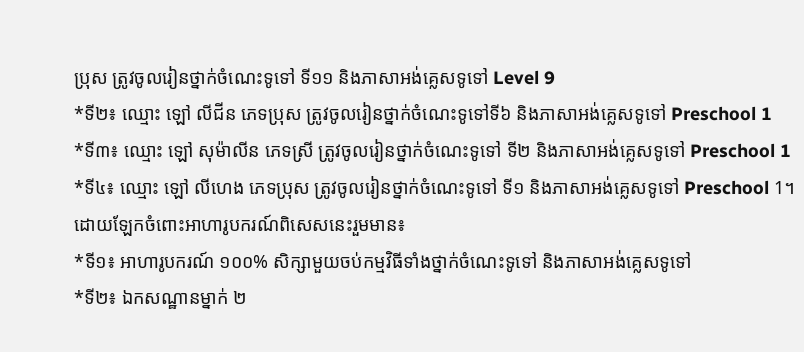ប្រុស ត្រូវចូលរៀនថ្នាក់ចំណេះទូទៅ ទី១១ និងភាសាអង់គ្លេសទូទៅ Level 9
*ទី២៖ ឈ្មោះ ឡៅ លីជីន ភេទប្រុស ត្រូវចូលរៀនថ្នាក់ចំណេះទូទៅទី៦ និងភាសាអង់គ្លេសទូទៅ Preschool 1
*ទី៣៖ ឈ្មោះ ឡៅ សុម៉ាលីន ភេទស្រី ត្រូវចូលរៀនថ្នាក់ចំណេះទូទៅ ទី២ និងភាសាអង់គ្លេសទូទៅ Preschool 1
*ទី៤៖ ឈ្មោះ ឡៅ លីហេង ភេទប្រុស ត្រូវចូលរៀនថ្នាក់ចំណេះទូទៅ ទី១ និងភាសាអង់គ្លេសទូទៅ Preschool 1។
ដោយឡែកចំពោះអាហារូបករណ៍ពិសេសនេះរួមមាន៖
*ទី១៖ អាហារូបករណ៍ ១០០% សិក្សាមួយចប់កម្មវិធីទាំងថ្នាក់ចំណេះទូទៅ និងភាសាអង់គ្លេសទូទៅ
*ទី២៖ ឯកសណ្ឋានម្នាក់ ២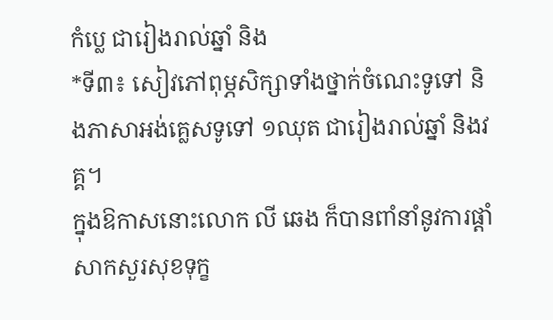កំប្លេ ជារៀងរាល់ឆ្នាំ និង
*ទី៣៖ សៀវភៅពុម្ភសិក្សាទាំងថ្នាក់ចំណេះទូទៅ និងភាសាអង់គ្លេសទូទៅ ១ឈុត ជារៀងរាល់ឆ្នាំ និងវគ្គ។
ក្នុងឱកាសនោះលោក លី ឆេង ក៏បានពាំនាំនូវការផ្តាំសាកសួរសុខទុក្ខ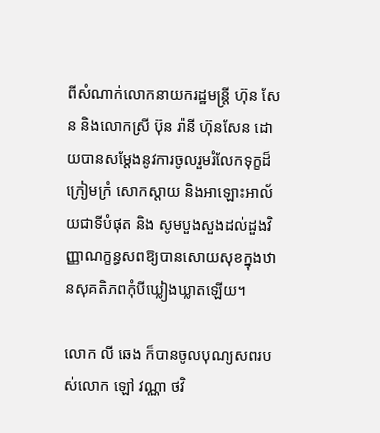ពីសំណាក់លោកនាយករដ្ឋមន្រ្ដី ហ៊ុន សែន និងលោកស្រី ប៊ុន រ៉ានី ហ៊ុនសែន ដោយបានសម្តែងនូវការចូលរួមរំលែកទុក្ខដ៏ក្រៀមក្រំ សោកស្តាយ និងអាឡោះអាល័យជាទីបំផុត និង សូមបួងសួងដល់ដួងវិញ្ញាណក្ខន្ធសពឱ្យបានសោយសុខក្នុងឋានសុគតិភពកុំបីឃ្លៀងឃ្លាតឡើយ។

លោក លី ឆេង ក៏បានចូលបុណ្យសពរបស់លោក ឡៅ វណ្ណា ថវិ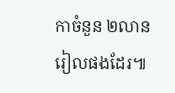កាចំនួន ២លានរៀលផងដែរ៕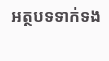អត្ថបទទាក់ទង